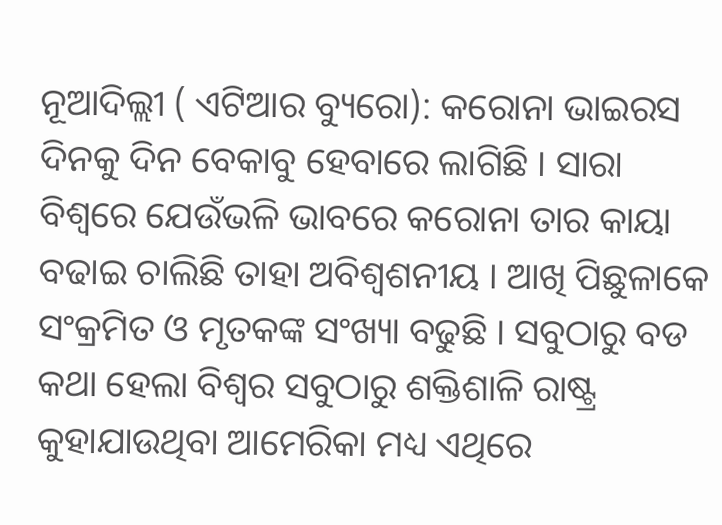ନୂଆଦିଲ୍ଲୀ ( ଏଟିଆର ବ୍ୟୁରୋ): କରୋନା ଭାଇରସ ଦିନକୁ ଦିନ ବେକାବୁ ହେବାରେ ଲାଗିଛି । ସାରା ବିଶ୍ୱରେ ଯେଉଁଭଳି ଭାବରେ କରୋନା ତାର କାୟା ବଢାଇ ଚାଲିଛି ତାହା ଅବିଶ୍ୱଶନୀୟ । ଆଖି ପିଛୁଳାକେ ସଂକ୍ରମିତ ଓ ମୃତକଙ୍କ ସଂଖ୍ୟା ବଢୁଛି । ସବୁଠାରୁ ବଡ କଥା ହେଲା ବିଶ୍ୱର ସବୁଠାରୁ ଶକ୍ତିଶାଳି ରାଷ୍ଟ୍ର କୁହାଯାଉଥିବା ଆମେରିକା ମଧ୍ୟ ଏଥିରେ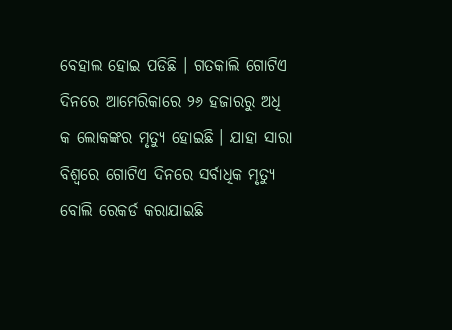ବେହାଲ ହୋଇ ପଡିଛି । ଗତକାଲି ଗୋଟିଏ ଦିନରେ ଆମେରିକାରେ ୨୬ ହଜାରରୁ ଅଧି କ ଲୋକଙ୍କର ମୃତ୍ୟୁ ହୋଇଛି । ଯାହା ସାରା ବିଶ୍ୱରେ ଗୋଟିଏ ଦିନରେ ସର୍ବାଧିକ ମୃତ୍ୟୁ ବୋଲି ରେକର୍ଡ କରାଯାଇଛି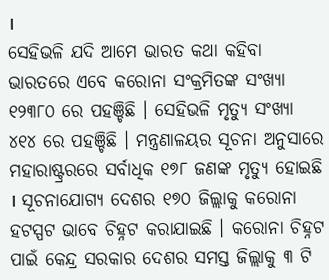।
ସେହିଭଳି ଯଦି ଆମେ ଭାରତ କଥା କହିବା ଭାରତରେ ଏବେ କରୋନା ସଂକ୍ରମିତଙ୍କ ସଂଖ୍ୟା ୧୨୩୮୦ ରେ ପହଞ୍ଚିଛି । ସେହିଭଳି ମୃତ୍ୟୁ ସଂଖ୍ୟା ୪୧୪ ରେ ପହଞ୍ଚିଛି । ମନ୍ତ୍ରଣାଳୟର ସୂଚନା ଅନୁସାରେ ମହାରାଷ୍ଟ୍ରରରେ ସର୍ବାଧିକ ୧୭୮ ଜଣଙ୍କ ମୃତ୍ୟୁ ହୋଇଛି । ସୂଚନାଯୋଗ୍ୟ ଦେଶର ୧୭୦ ଜିଲ୍ଲାକୁ କରୋନା ହଟସ୍ପଟ ଭାବେ ଚିହ୍ନଟ କରାଯାଇଛି । କରୋନା ଚିହ୍ନଟ ପାଇଁ କେନ୍ଦ୍ର ସରକାର ଦେଶର ସମସ୍ତ ଜିଲ୍ଲାକୁ ୩ ଟି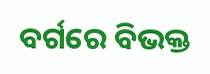ବର୍ଗରେ ବିଭକ୍ତ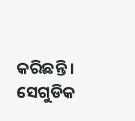କରିଛନ୍ତି । ସେଗୁଡିକ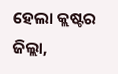ହେଲା କ୍ଲଷ୍ଟର ଜିଲ୍ଲା,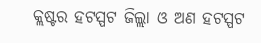କ୍ଲଷ୍ଟର ହଟସ୍ପଟ ଜିଲ୍ଲା ଓ ଅଣ ହଟସ୍ପଟ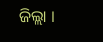ଜିଲ୍ଲା ।